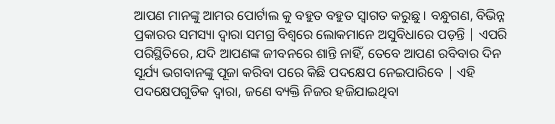ଆପଣ ମାନଙ୍କୁ ଆମର ପୋର୍ଟାଲ କୁ ବହୁତ ବହୁତ ସ୍ୱାଗତ କରୁଛୁ । ବନ୍ଧୁଗଣ, ବିଭିନ୍ନ ପ୍ରକାରର ସମସ୍ୟା ଦ୍ୱାରା ସମଗ୍ର ବିଶ୍ୱରେ ଲୋକମାନେ ଅସୁବିଧାରେ ପଡ଼ନ୍ତି | ଏପରି ପରିସ୍ଥିତିରେ, ଯଦି ଆପଣଙ୍କ ଜୀବନରେ ଶାନ୍ତି ନାହିଁ, ତେବେ ଆପଣ ରବିବାର ଦିନ ସୂର୍ଯ୍ୟ ଭଗବାନଙ୍କୁ ପୂଜା କରିବା ପରେ କିଛି ପଦକ୍ଷେପ ନେଇପାରିବେ | ଏହି ପଦକ୍ଷେପଗୁଡିକ ଦ୍ୱାରା, ଜଣେ ବ୍ୟକ୍ତି ନିଜର ହଜିଯାଇଥିବା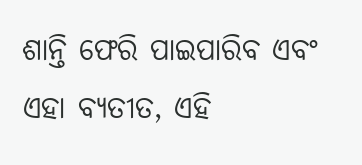ଶାନ୍ତି ଫେରି ପାଇପାରିବ ଏବଂ ଏହା ବ୍ୟତୀତ, ଏହି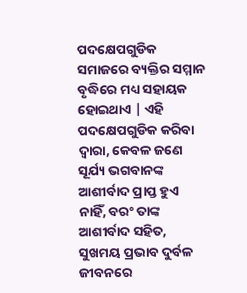ପଦକ୍ଷେପଗୁଡିକ ସମାଜରେ ବ୍ୟକ୍ତିର ସମ୍ମାନ ବୃଦ୍ଧିରେ ମଧ୍ୟ ସହାୟକ ହୋଇଥାଏ | ଏହି ପଦକ୍ଷେପଗୁଡିକ କରିବା ଦ୍ୱାରା, କେବଳ ଜଣେ ସୂର୍ଯ୍ୟ ଭଗବାନଙ୍କ ଆଶୀର୍ବାଦ ପ୍ରାପ୍ତ ହୁଏ ନାହିଁ, ବରଂ ତାଙ୍କ ଆଶୀର୍ବାଦ ସହିତ, ସୁଖମୟ ପ୍ରଭାବ ଦୁର୍ବଳ ଜୀବନରେ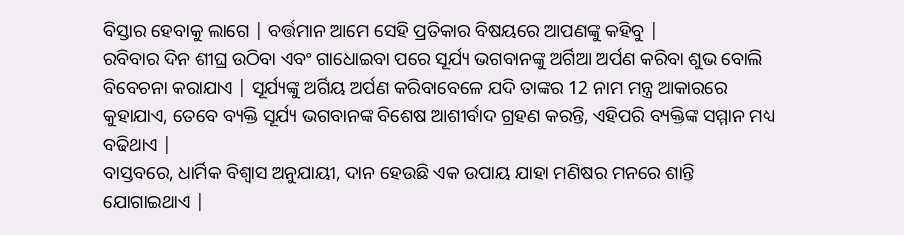ବିସ୍ତାର ହେବାକୁ ଲାଗେ | ବର୍ତ୍ତମାନ ଆମେ ସେହି ପ୍ରତିକାର ବିଷୟରେ ଆପଣଙ୍କୁ କହିବୁ |
ରବିବାର ଦିନ ଶୀଘ୍ର ଉଠିବା ଏବଂ ଗାଧୋଇବା ପରେ ସୂର୍ଯ୍ୟ ଭଗବାନଙ୍କୁ ଅର୍ଗିଆ ଅର୍ପଣ କରିବା ଶୁଭ ବୋଲି ବିବେଚନା କରାଯାଏ | ସୂର୍ଯ୍ୟଙ୍କୁ ଅର୍ଗିୟ ଅର୍ପଣ କରିବାବେଳେ ଯଦି ତାଙ୍କର 12 ନାମ ମନ୍ତ୍ର ଆକାରରେ କୁହାଯାଏ, ତେବେ ବ୍ୟକ୍ତି ସୂର୍ଯ୍ୟ ଭଗବାନଙ୍କ ବିଶେଷ ଆଶୀର୍ବାଦ ଗ୍ରହଣ କରନ୍ତି, ଏହିପରି ବ୍ୟକ୍ତିଙ୍କ ସମ୍ମାନ ମଧ୍ୟ ବଢିଥାଏ |
ବାସ୍ତବରେ, ଧାର୍ମିକ ବିଶ୍ୱାସ ଅନୁଯାୟୀ, ଦାନ ହେଉଛି ଏକ ଉପାୟ ଯାହା ମଣିଷର ମନରେ ଶାନ୍ତି ଯୋଗାଇଥାଏ |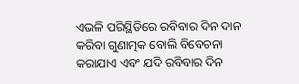ଏଭଳି ପରିସ୍ଥିତିରେ ରବିବାର ଦିନ ଦାନ କରିବା ଗୁଣାତ୍ମକ ବୋଲି ବିବେଚନା କରାଯାଏ ଏବଂ ଯଦି ରବିବାର ଦିନ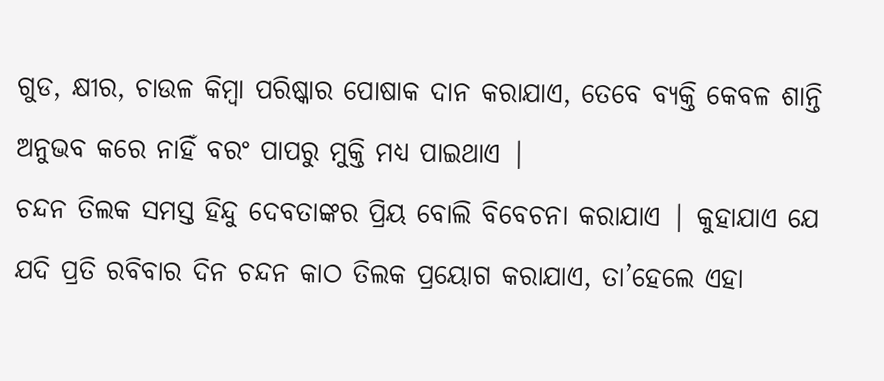ଗୁଡ, କ୍ଷୀର, ଚାଉଳ କିମ୍ବା ପରିଷ୍କାର ପୋଷାକ ଦାନ କରାଯାଏ, ତେବେ ବ୍ୟକ୍ତି କେବଳ ଶାନ୍ତି ଅନୁଭବ କରେ ନାହିଁ ବରଂ ପାପରୁ ମୁକ୍ତି ମଧ୍ୟ ପାଇଥାଏ |
ଚନ୍ଦନ ତିଲକ ସମସ୍ତ ହିନ୍ଦୁ ଦେବତାଙ୍କର ପ୍ରିୟ ବୋଲି ବିବେଚନା କରାଯାଏ | କୁହାଯାଏ ଯେ ଯଦି ପ୍ରତି ରବିବାର ଦିନ ଚନ୍ଦନ କାଠ ତିଲକ ପ୍ରୟୋଗ କରାଯାଏ, ତା’ହେଲେ ଏହା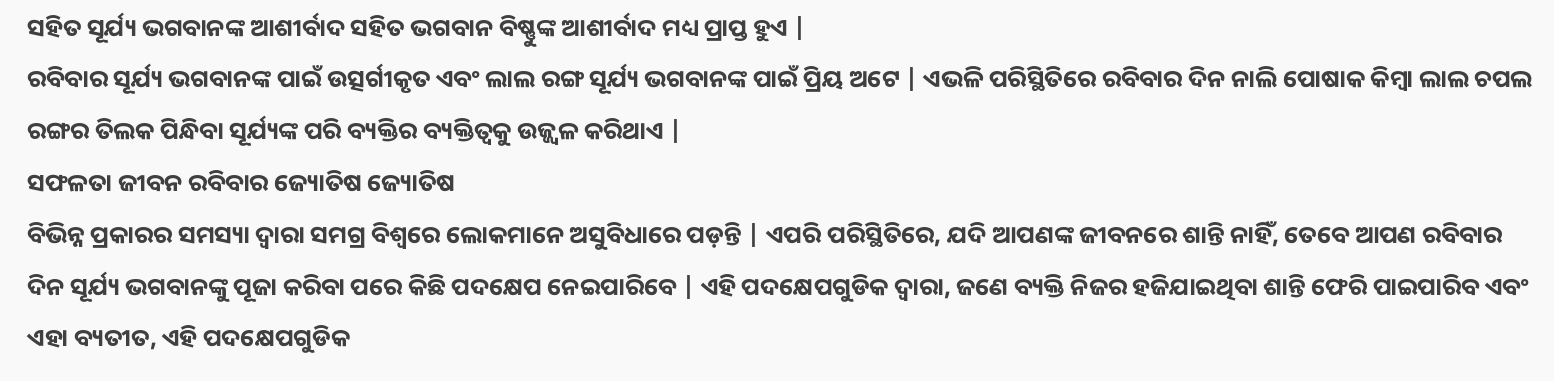ସହିତ ସୂର୍ଯ୍ୟ ଭଗବାନଙ୍କ ଆଶୀର୍ବାଦ ସହିତ ଭଗବାନ ବିଷ୍ଣୁଙ୍କ ଆଶୀର୍ବାଦ ମଧ୍ୟ ପ୍ରାପ୍ତ ହୁଏ |
ରବିବାର ସୂର୍ଯ୍ୟ ଭଗବାନଙ୍କ ପାଇଁ ଉତ୍ସର୍ଗୀକୃତ ଏବଂ ଲାଲ ରଙ୍ଗ ସୂର୍ଯ୍ୟ ଭଗବାନଙ୍କ ପାଇଁ ପ୍ରିୟ ଅଟେ | ଏଭଳି ପରିସ୍ଥିତିରେ ରବିବାର ଦିନ ନାଲି ପୋଷାକ କିମ୍ବା ଲାଲ ଚପଲ ରଙ୍ଗର ତିଲକ ପିନ୍ଧିବା ସୂର୍ଯ୍ୟଙ୍କ ପରି ବ୍ୟକ୍ତିର ବ୍ୟକ୍ତିତ୍ୱକୁ ଉଜ୍ଜ୍ୱଳ କରିଥାଏ |
ସଫଳତା ଜୀବନ ରବିବାର ଜ୍ୟୋତିଷ ଜ୍ୟୋତିଷ
ବିଭିନ୍ନ ପ୍ରକାରର ସମସ୍ୟା ଦ୍ୱାରା ସମଗ୍ର ବିଶ୍ୱରେ ଲୋକମାନେ ଅସୁବିଧାରେ ପଡ଼ନ୍ତି | ଏପରି ପରିସ୍ଥିତିରେ, ଯଦି ଆପଣଙ୍କ ଜୀବନରେ ଶାନ୍ତି ନାହିଁ, ତେବେ ଆପଣ ରବିବାର ଦିନ ସୂର୍ଯ୍ୟ ଭଗବାନଙ୍କୁ ପୂଜା କରିବା ପରେ କିଛି ପଦକ୍ଷେପ ନେଇପାରିବେ | ଏହି ପଦକ୍ଷେପଗୁଡିକ ଦ୍ୱାରା, ଜଣେ ବ୍ୟକ୍ତି ନିଜର ହଜିଯାଇଥିବା ଶାନ୍ତି ଫେରି ପାଇପାରିବ ଏବଂ ଏହା ବ୍ୟତୀତ, ଏହି ପଦକ୍ଷେପଗୁଡିକ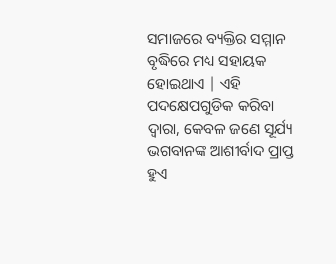ସମାଜରେ ବ୍ୟକ୍ତିର ସମ୍ମାନ ବୃଦ୍ଧିରେ ମଧ୍ୟ ସହାୟକ ହୋଇଥାଏ | ଏହି ପଦକ୍ଷେପଗୁଡିକ କରିବା ଦ୍ୱାରା, କେବଳ ଜଣେ ସୂର୍ଯ୍ୟ ଭଗବାନଙ୍କ ଆଶୀର୍ବାଦ ପ୍ରାପ୍ତ ହୁଏ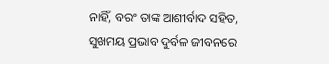ନାହିଁ, ବରଂ ତାଙ୍କ ଆଶୀର୍ବାଦ ସହିତ, ସୁଖମୟ ପ୍ରଭାବ ଦୁର୍ବଳ ଜୀବନରେ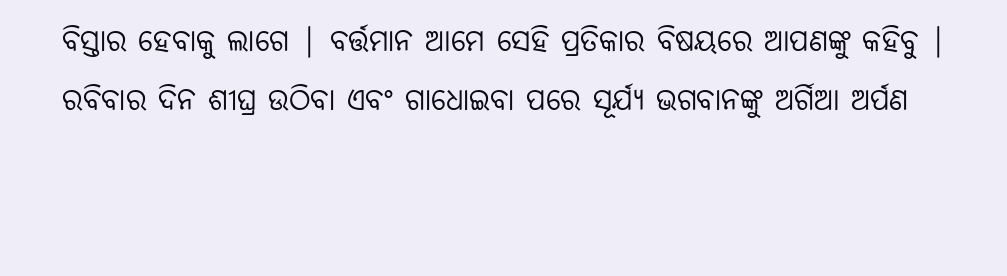ବିସ୍ତାର ହେବାକୁ ଲାଗେ | ବର୍ତ୍ତମାନ ଆମେ ସେହି ପ୍ରତିକାର ବିଷୟରେ ଆପଣଙ୍କୁ କହିବୁ |
ରବିବାର ଦିନ ଶୀଘ୍ର ଉଠିବା ଏବଂ ଗାଧୋଇବା ପରେ ସୂର୍ଯ୍ୟ ଭଗବାନଙ୍କୁ ଅର୍ଗିଆ ଅର୍ପଣ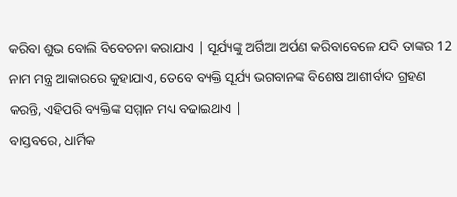କରିବା ଶୁଭ ବୋଲି ବିବେଚନା କରାଯାଏ | ସୂର୍ଯ୍ୟଙ୍କୁ ଅର୍ଗିଆ ଅର୍ପଣ କରିବାବେଳେ ଯଦି ତାଙ୍କର 12 ନାମ ମନ୍ତ୍ର ଆକାରରେ କୁହାଯାଏ, ତେବେ ବ୍ୟକ୍ତି ସୂର୍ଯ୍ୟ ଭଗବାନଙ୍କ ବିଶେଷ ଆଶୀର୍ବାଦ ଗ୍ରହଣ କରନ୍ତି, ଏହିପରି ବ୍ୟକ୍ତିଙ୍କ ସମ୍ମାନ ମଧ୍ୟ ବଢାଇଥାଏ |
ବାସ୍ତବରେ, ଧାର୍ମିକ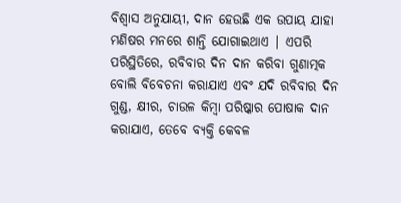ବିଶ୍ୱାସ ଅନୁଯାୟୀ, ଦାନ ହେଉଛି ଏକ ଉପାୟ ଯାହା ମଣିଷର ମନରେ ଶାନ୍ତି ଯୋଗାଇଥାଏ | ଏପରି ପରିସ୍ଥିତିରେ, ରବିବାର ଦିନ ଦାନ କରିବା ଗୁଣାତ୍ମକ ବୋଲି ବିବେଚନା କରାଯାଏ ଏବଂ ଯଦି ରବିବାର ଦିନ ଗୁଣ୍ଡ, କ୍ଷୀର, ଚାଉଳ କିମ୍ବା ପରିଷ୍କାର ପୋଷାକ ଦାନ କରାଯାଏ, ତେବେ ବ୍ୟକ୍ତି କେବଳ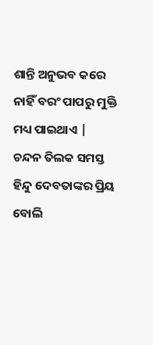ଶାନ୍ତି ଅନୁଭବ କରେ ନାହିଁ ବରଂ ପାପରୁ ମୁକ୍ତି ମଧ୍ୟ ପାଇଥାଏ |
ଚନ୍ଦନ ତିଲକ ସମସ୍ତ ହିନ୍ଦୁ ଦେବତାଙ୍କର ପ୍ରିୟ ବୋଲି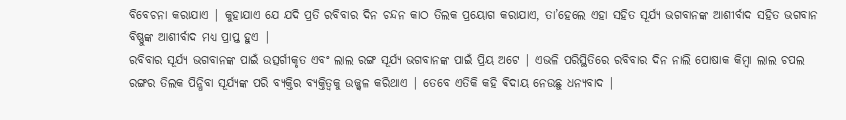ବିବେଚନା କରାଯାଏ | କୁହାଯାଏ ଯେ ଯଦି ପ୍ରତି ରବିବାର ଦିନ ଚନ୍ଦନ କାଠ ତିଲକ ପ୍ରୟୋଗ କରାଯାଏ, ତା’ହେଲେ ଏହା ସହିତ ସୂର୍ଯ୍ୟ ଭଗବାନଙ୍କ ଆଶୀର୍ବାଦ ସହିତ ଭଗବାନ ବିଷ୍ଣୁଙ୍କ ଆଶୀର୍ବାଦ ମଧ୍ୟ ପ୍ରାପ୍ତ ହୁଏ |
ରବିବାର ସୂର୍ଯ୍ୟ ଭଗବାନଙ୍କ ପାଇଁ ଉତ୍ସର୍ଗୀକୃତ ଏବଂ ଲାଲ ରଙ୍ଗ ସୂର୍ଯ୍ୟ ଭଗବାନଙ୍କ ପାଇଁ ପ୍ରିୟ ଅଟେ | ଏଭଳି ପରିସ୍ଥିତିରେ ରବିବାର ଦିନ ନାଲି ପୋଷାକ କିମ୍ବା ଲାଲ ଚପଲ ରଙ୍ଗର ତିଲକ ପିନ୍ଧିବା ସୂର୍ଯ୍ୟଙ୍କ ପରି ବ୍ୟକ୍ତିର ବ୍ୟକ୍ତିତ୍ୱକୁ ଉଜ୍ଜ୍ୱଳ କରିଥାଏ | ତେବେ ଏତିକି କହି ଵିଦାୟ ନେଉଛୁ ଧନ୍ୟବାଦ |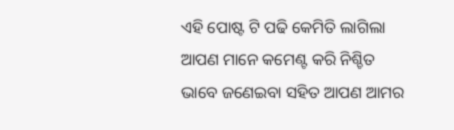ଏହି ପୋଷ୍ଟ ଟି ପଢି କେମିତି ଲାଗିଲା ଆପଣ ମାନେ କମେଣ୍ଟ କରି ନିଶ୍ଚିତ ଭାବେ ଜଣେଇବା ସହିତ ଆପଣ ଆମର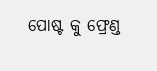ପୋଷ୍ଟ କୁ ଫ୍ରେଣ୍ଡ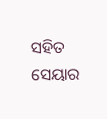ସହିତ ସେୟାର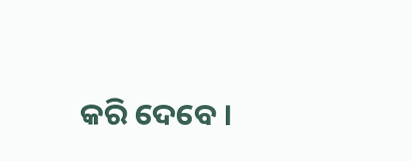କରି ଦେବେ ।